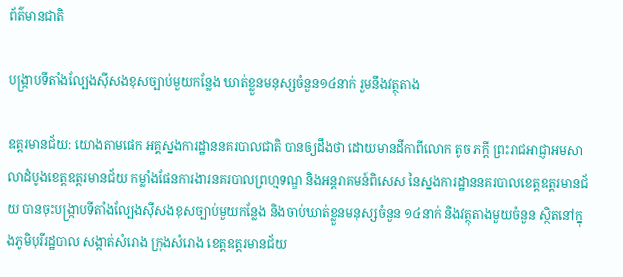ព័ត៌មានជាតិ

បង្រ្កាបទីតាំងល្បែងស៊ីសងខុសច្បាប់មួយកន្លែង ឃាត់ខ្លួនមនុស្សចំនួន១៤នាក់ រួមនឹងវត្ថុតាង

ឧត្តរមានជ័យ: យោងតាមផេក អគ្គស្នងការដ្ឋាននគរបាលជាតិ បានឲ្យដឹងថា ដោយមានដីកាពីលោក តូច ភក្ដី ព្រះរាជអាជ្ញាអមសាលាដំបូងខេត្តឧត្ដរមានជ័យ កម្លាំងផែនការងារនគរបាលព្រហ្មទណ្ឌ និងអន្តរាគមន៍ពិសេស នៃស្នងការដ្ឋាននគរបាលខេត្តឧត្តរមានជ័យ បានចុះបង្រ្កាបទីតាំងល្បែងស៊ីសងខុសច្បាប់មួយកន្លែង និងចាប់ឃាត់ខ្លួនមនុស្សចំនួន ១៤នាក់ និងវត្ថុតាងមួយចំនួន ស្ថិតនៅក្នុងភូមិបុរីរដ្ឋបាល សង្កាត់សំរោង ក្រុងសំរោង ខេត្តឧត្តរមានជ័យ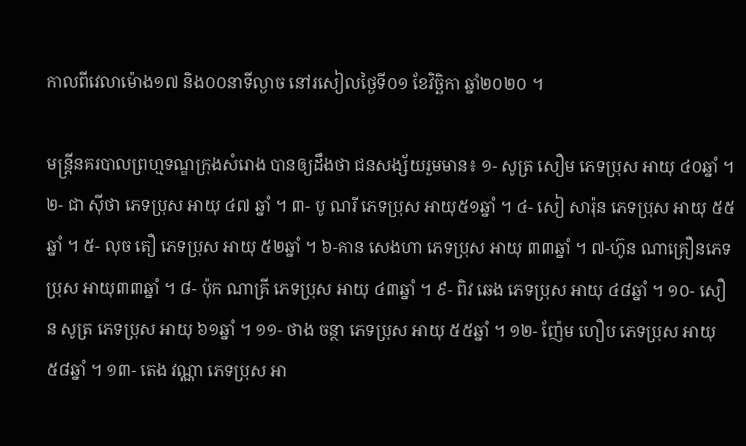កាលពីវេលាម៉ោង១៧ និង០០នាទីល្ងាច នៅរសៀលថ្ងៃទី០១ ខែវិច្ឆិកា ឆ្នាំ២០២០ ។

មន្ត្រីនគរបាលព្រហ្មទណ្ឌក្រុងសំរោង បានឲ្យដឹងថា ជនសង្ស័យរួមមាន៖ ១- សូត្រ សឿម ភេទប្រុស អាយុ ៤០ឆ្នាំ ។ ២- ជា ស៊ីថា ភេទប្រុស អាយុ ៤៧ ឆ្នាំ ។ ៣- បូ ណរី ភេទប្រុស អាយុ៥១ឆ្នាំ ។ ៤- សៀ សារ៉ុន ភេទប្រុស អាយុ ៥៥ឆ្នាំ ។ ៥- លុច តឿ ភេទប្រុស អាយុ ៥២ឆ្នាំ ។ ៦-គាន សេងហា ភេទប្រុស អាយុ ៣៣ឆ្នាំ ។ ៧-ហ៊ូន ណាគ្រឿនភេទប្រុស អាយុ៣៣ឆ្នាំ ។ ៨- ប៉ុក ណាគ្រី ភេទប្រុស អាយុ ៤៣ឆ្នាំ ។ ៩- ពិវ ឆេង ភេទប្រុស អាយុ ៤៨ឆ្នាំ ។ ១០- សឿន សូត្រ ភេទប្រុស អាយុ ៦១ឆ្នាំ ។ ១១- ថាង ចន្ថា ភេទប្រុស អាយុ ៥៥ឆ្នាំ ។ ១២- ញ៉ែម ហឿប ភេទប្រុស អាយុ ៥៨ឆ្នាំ ។ ១៣- តេង វណ្ណា ភេទប្រុស អា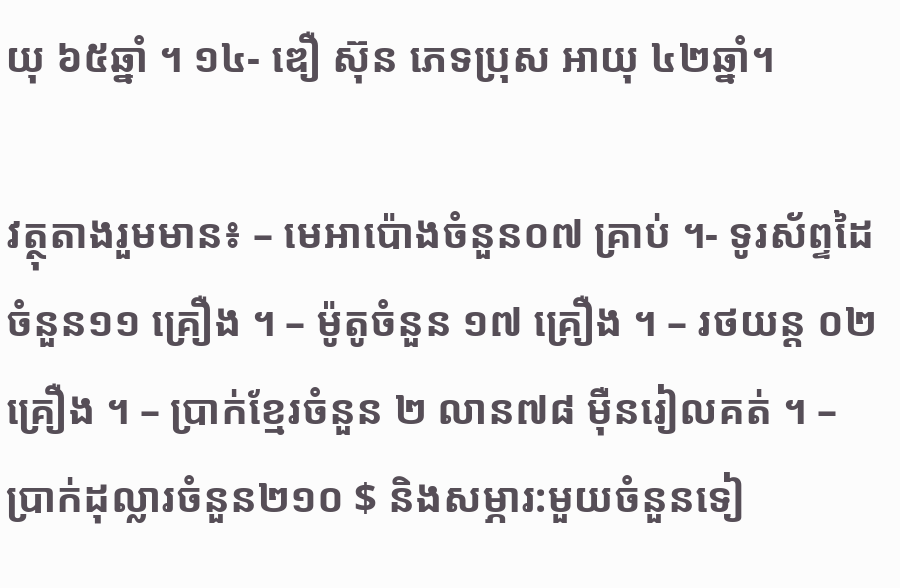យុ ៦៥ឆ្នាំ ។ ១៤- ឌឿ ស៊ុន ភេទប្រុស អាយុ ៤២ឆ្នាំ។

វត្ថុតាងរួមមាន៖ – មេអាប៉ោងចំនួន០៧ គ្រាប់ ។- ទូរស័ព្ទដៃចំនួន១១ គ្រឿង ។ – ម៉ូតូចំនួន ១៧ គ្រឿង ។ – រថយន្ត ០២ គ្រឿង ។ – ប្រាក់ខ្មែរចំនួន ២ លាន៧៨ ម៉ឺនរៀលគត់ ។ – ប្រាក់ដុល្លារចំនួន២១០ $ និងសម្ភារ:មួយចំនួនទៀ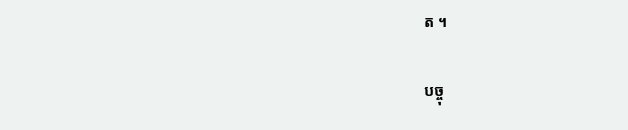ត ។

បច្ចុ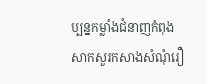ប្បន្នកម្លាំងជំនាញកំពុងសាកសួរកសាងសំណុំរឿ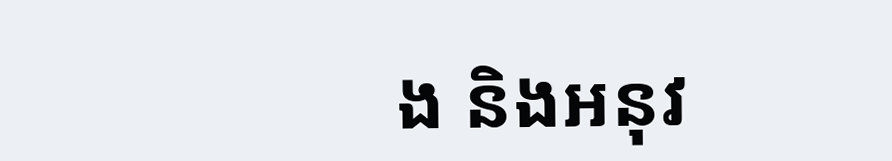ង និងអនុវ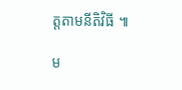ត្តតាមនីតិវិធី ៕

ម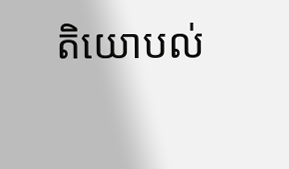តិយោបល់